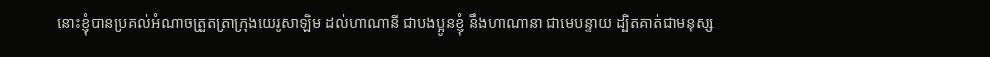នោះខ្ញុំបានប្រគល់អំណាចត្រួតត្រាក្រុងយេរូសាឡិម ដល់ហាណានី ជាបងប្អូនខ្ញុំ នឹងហាណានា ជាមេបន្ទាយ ដ្បិតគាត់ជាមនុស្ស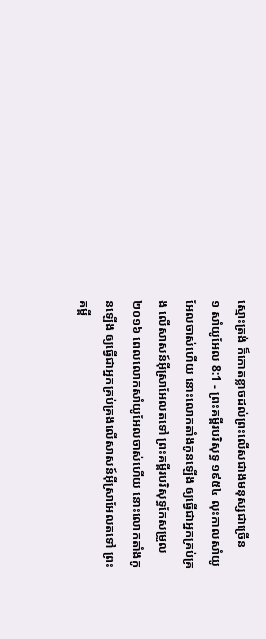ស្មោះត្រង់ ក៏កោតខ្លាចដល់ព្រះលើសជាងមនុស្សជាច្រើន
១ សាំយូអែល 8:1 - ព្រះគម្ពីរបរិសុទ្ធ ១៩៥៤ លុះកាលសាំយូអែលចាស់ហើយ នោះលោកតាំងកូនឡើង ឲ្យធ្វើជាអ្នកគ្រប់គ្រង លើសាសន៍អ៊ីស្រាអែលតទៅ ព្រះគម្ពីរបរិសុទ្ធកែសម្រួល ២០១៦ ពេលលោកសាំយូអែលចាស់ហើយ នោះលោកតាំងកូនឡើង ឲ្យធ្វើជាអ្នកគ្រប់គ្រងលើសាសន៍អ៊ីស្រាអែលតទៅ ព្រះគម្ពី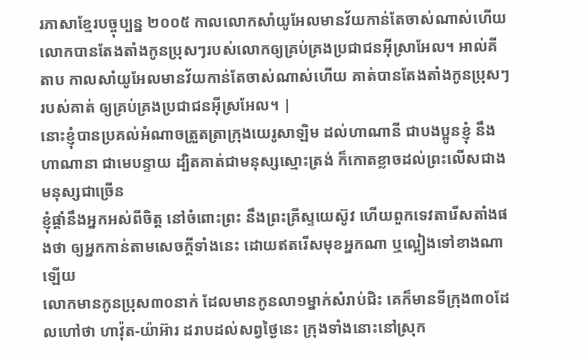រភាសាខ្មែរបច្ចុប្បន្ន ២០០៥ កាលលោកសាំយូអែលមានវ័យកាន់តែចាស់ណាស់ហើយ លោកបានតែងតាំងកូនប្រុសៗរបស់លោកឲ្យគ្រប់គ្រងប្រជាជនអ៊ីស្រាអែល។ អាល់គីតាប កាលសាំយូអែលមានវ័យកាន់តែចាស់ណាស់ហើយ គាត់បានតែងតាំងកូនប្រុសៗរបស់គាត់ ឲ្យគ្រប់គ្រងប្រជាជនអ៊ីស្រអែល។ |
នោះខ្ញុំបានប្រគល់អំណាចត្រួតត្រាក្រុងយេរូសាឡិម ដល់ហាណានី ជាបងប្អូនខ្ញុំ នឹងហាណានា ជាមេបន្ទាយ ដ្បិតគាត់ជាមនុស្សស្មោះត្រង់ ក៏កោតខ្លាចដល់ព្រះលើសជាងមនុស្សជាច្រើន
ខ្ញុំផ្តាំនឹងអ្នកអស់ពីចិត្ត នៅចំពោះព្រះ នឹងព្រះគ្រីស្ទយេស៊ូវ ហើយពួកទេវតារើសតាំងផងថា ឲ្យអ្នកកាន់តាមសេចក្ដីទាំងនេះ ដោយឥតរើសមុខអ្នកណា ឬល្អៀងទៅខាងណាឡើយ
លោកមានកូនប្រុស៣០នាក់ ដែលមានកូនលា១ម្នាក់សំរាប់ជិះ គេក៏មានទីក្រុង៣០ដែលហៅថា ហាវ៉ុត-យ៉ាអ៊ារ ដរាបដល់សព្វថ្ងៃនេះ ក្រុងទាំងនោះនៅស្រុក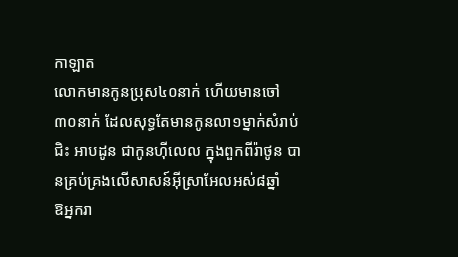កាឡាត
លោកមានកូនប្រុស៤០នាក់ ហើយមានចៅ៣០នាក់ ដែលសុទ្ធតែមានកូនលា១ម្នាក់សំរាប់ជិះ អាបដូន ជាកូនហ៊ីលេល ក្នុងពួកពីរ៉ាថូន បានគ្រប់គ្រងលើសាសន៍អ៊ីស្រាអែលអស់៨ឆ្នាំ
ឱអ្នករា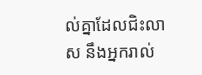ល់គ្នាដែលជិះលាស នឹងអ្នករាល់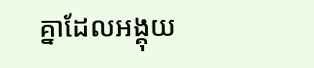គ្នាដែលអង្គុយ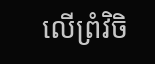លើព្រំវិចិ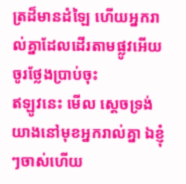ត្រដ៏មានដំឡៃ ហើយអ្នករាល់គ្នាដែលដើរតាមផ្លូវអើយ ចូរថ្លែងប្រាប់ចុះ
ឥឡូវនេះ មើល ស្តេចទ្រង់យាងនៅមុខអ្នករាល់គ្នា ឯខ្ញុំៗចាស់ហើយ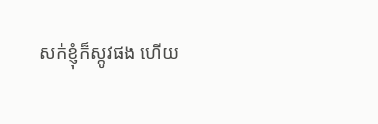សក់ខ្ញុំក៏ស្កូវផង ហើយ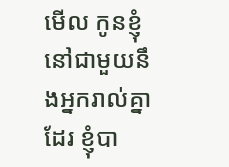មើល កូនខ្ញុំនៅជាមួយនឹងអ្នករាល់គ្នាដែរ ខ្ញុំបា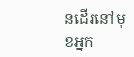នដើរនៅមុខអ្នក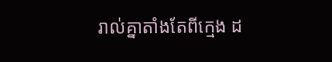រាល់គ្នាតាំងតែពីក្មេង ដ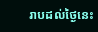រាបដល់ថ្ងៃនេះ